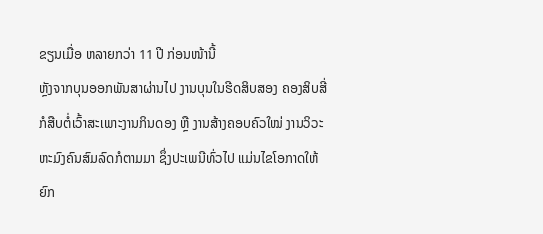ຂຽນເມື່ອ ຫລາຍກວ່າ 11 ປີ ກ່ອນໜ້ານີ້
ຫຼັງຈາກບຸນອອກພັນສາຜ່ານໄປ ງານບຸນໃນຮີດສິບສອງ ຄອງສິບສີ່ ກໍສືບຕໍ່ເວົ້າສະເພາະງານກິນດອງ ຫຼື ງານສ້າງຄອບຄົວໃໝ່ ງານວິວະຫະມົງຄົນສົມລົດກໍຕາມມາ ຊຶ່ງປະເພນີທົ່ວໄປ ແມ່ນໄຂໂອກາດໃຫ້ຍົກ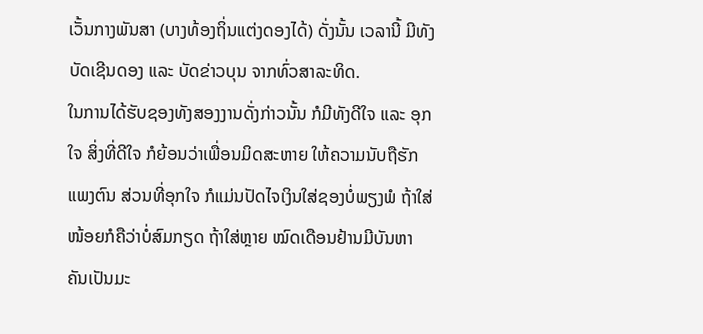ເວັ້ນກາງພັນສາ (ບາງທ້ອງຖິ່ນແຕ່ງດອງໄດ້) ດັ່ງນັ້ນ ເວລານີ້ ມີທັງບັດເຊີນດອງ ແລະ ບັດຂ່າວບຸນ ຈາກທົ່ວສາລະທິດ.
ໃນການໄດ້ຮັບຊອງທັງສອງງານດັ່ງກ່າວນັ້ນ ກໍມີທັງດີໃຈ ແລະ ອຸກໃຈ ສິ່ງທີ່ດີໃຈ ກໍຍ້ອນວ່າເພື່ອນມິດສະຫາຍ ໃຫ້ຄວາມນັບຖືຮັກແພງຕົນ ສ່ວນທີ່ອຸກໃຈ ກໍແມ່ນປັດໄຈເງິນໃສ່ຊອງບໍ່ພຽງພໍ ຖ້າໃສ່ໜ້ອຍກໍຄືວ່າບໍ່ສົມກຽດ ຖ້າໃສ່ຫຼາຍ ໝົດເດືອນຢ້ານມີບັນຫາ ຄັນເປັນມະ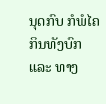ນຸດກົບ ກໍພໍໄຄ ກິນທັງບົກ ແລະ ທາງ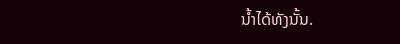ນ້ຳໄດ້ທັງນັ້ນ.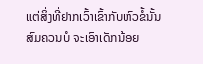ແຕ່ສິ່ງທີ່ຢາກເວົ້າເຂົ້າກັບຫົວຂໍ້ນັ້ນ ສົມຄວນບໍ ຈະເອົາເດັກນ້ອຍ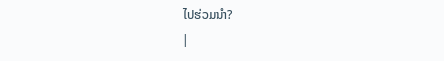ໄປຮ່ວມນຳ?
|